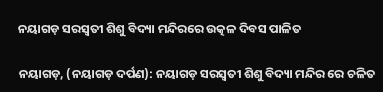ନୟାଗଡ଼ ସରସ୍ଵତୀ ଶିଶୁ ବିଦ୍ୟା ମନ୍ଦିରରେ ଉତ୍କଳ ଦିବସ ପାଳିତ

ନୟାଗଡ଼, (ନୟାଗଡ଼ ଦର୍ପଣ): ନୟାଗଡ଼ ସରସ୍ଵତୀ ଶିଶୁ ବିଦ୍ୟା ମନ୍ଦିର ରେ ଚଳିତ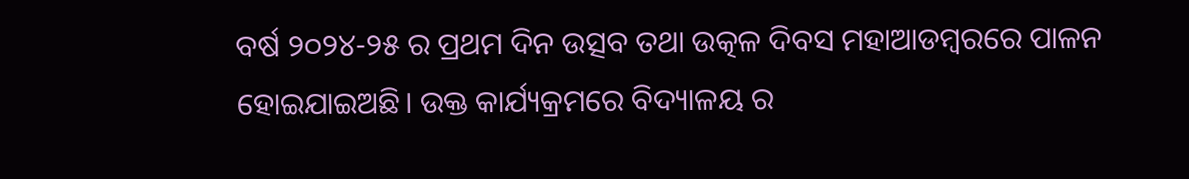ବର୍ଷ ୨୦୨୪-୨୫ ର ପ୍ରଥମ ଦିନ ଉତ୍ସବ ତଥା ଉତ୍କଳ ଦିବସ ମହାଆଡମ୍ବରରେ ପାଳନ ହୋଇଯାଇଅଛି। ଉକ୍ତ କାର୍ଯ୍ୟକ୍ରମରେ ବିଦ୍ୟାଳୟ ର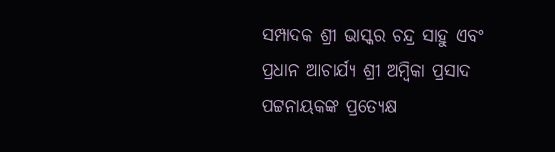ସମ୍ପାଦକ ଶ୍ରୀ ଭାସ୍କର ଚନ୍ଦ୍ର ସାହୁ ଏବଂ ପ୍ରଧାନ ଆଚାର୍ଯ୍ୟ ଶ୍ରୀ ଅମ୍ବିକା ପ୍ରସାଦ ପଟ୍ଟନାୟକଙ୍କ ପ୍ରତ୍ୟେକ୍ଷ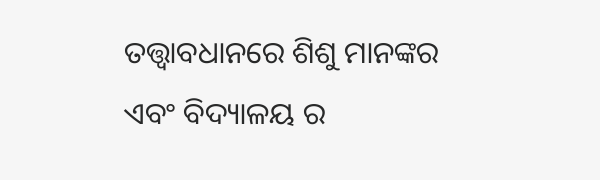ତତ୍ତ୍ୱାବଧାନରେ ଶିଶୁ ମାନଙ୍କର ଏବଂ ବିଦ୍ୟାଳୟ ର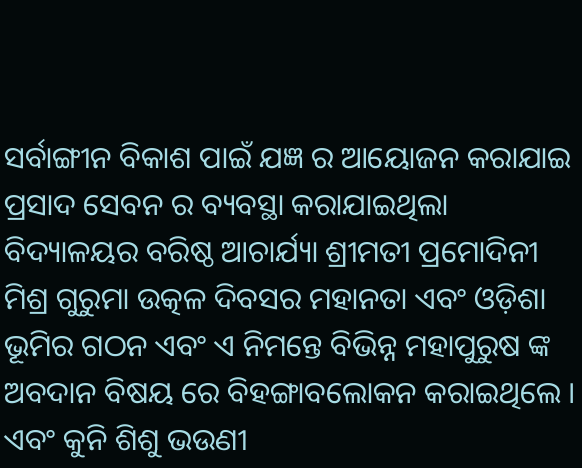ସର୍ବାଙ୍ଗୀନ ବିକାଶ ପାଇଁ ଯଜ୍ଞ ର ଆୟୋଜନ କରାଯାଇ ପ୍ରସାଦ ସେବନ ର ବ୍ୟବସ୍ଥା କରାଯାଇଥିଲା ବିଦ୍ୟାଳୟର ବରିଷ୍ଠ ଆଚାର୍ଯ୍ୟା ଶ୍ରୀମତୀ ପ୍ରମୋଦିନୀ ମିଶ୍ର ଗୁରୁମା ଉତ୍କଳ ଦିବସର ମହାନତା ଏବଂ ଓଡ଼ିଶା ଭୂମିର ଗଠନ ଏବଂ ଏ ନିମନ୍ତେ ବିଭିନ୍ନ ମହାପୁରୁଷ ଙ୍କ ଅବଦାନ ବିଷୟ ରେ ବିହଙ୍ଗାବଲୋକନ କରାଇଥିଲେ । ଏବଂ କୁନି ଶିଶୁ ଭଉଣୀ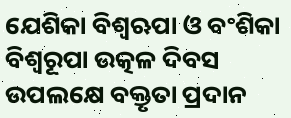ଯେଶିକା ବିଶ୍ୱଋପା ଓ ବଂଶିକା ବିଶ୍ଵରୂପା ଉତ୍କଳ ଦିବସ ଉପଲକ୍ଷେ ବକ୍ତୃତା ପ୍ରଦାନ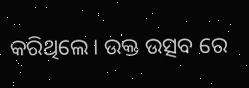କରିଥିଲେ। ଉକ୍ତ ଉତ୍ସବ ରେ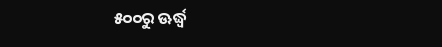୫୦୦ରୁ ଊର୍ଦ୍ଧ୍ବ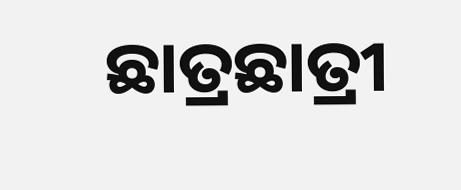ଛାତ୍ରଛାତ୍ରୀ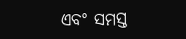ଏବଂ ସମସ୍ତ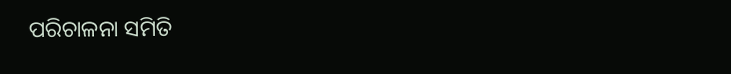ପରିଚାଳନା ସମିତି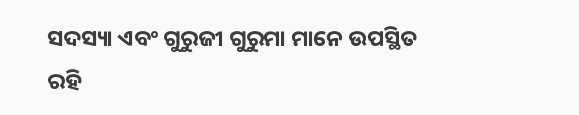ସଦସ୍ୟା ଏବଂ ଗୁରୁଜୀ ଗୁରୁମା ମାନେ ଉପସ୍ଥିତ ରହି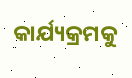କାର୍ଯ୍ୟକ୍ରମକୁ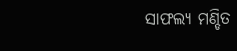ସାଫଲ୍ୟ ମଣ୍ଡିତ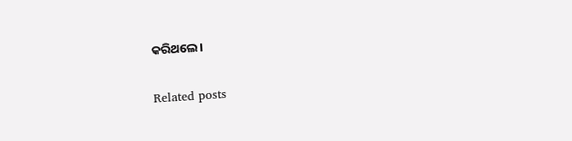କରିଥଲେ।

Related posts